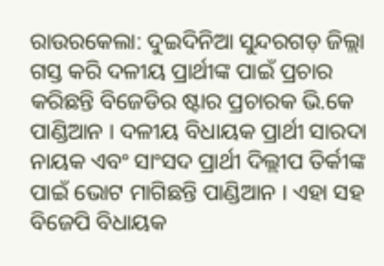ରାଉରକେଲା: ଦୁଇଦିନିଆ ସୁନ୍ଦରଗଡ଼ ଜିଲ୍ଲା ଗସ୍ତ କରି ଦଳୀୟ ପ୍ରାର୍ଥୀଙ୍କ ପାଇଁ ପ୍ରଚାର କରିଛନ୍ତି ବିଜେଡିର ଷ୍ଟାର ପ୍ରଚାରକ ଭି.କେ ପାଣ୍ଡିଆନ । ଦଳୀୟ ବିଧାୟକ ପ୍ରାର୍ଥୀ ସାରଦା ନାୟକ ଏବଂ ସାଂସଦ ପ୍ରାର୍ଥୀ ଦିଲ୍ଲୀପ ତିର୍କୀଙ୍କ ପାଇଁ ଭୋଟ ମାଗିଛନ୍ତି ପାଣ୍ଡିଆନ । ଏହା ସହ ବିଜେପି ବିଧାୟକ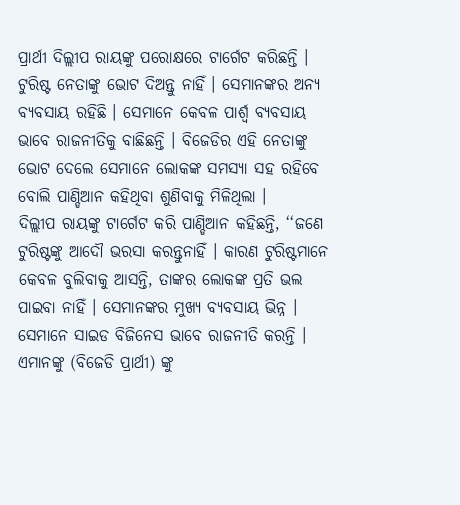ପ୍ରାର୍ଥୀ ଦିଲ୍ଲୀପ ରାୟଙ୍କୁ ପରୋକ୍ଷରେ ଟାର୍ଗେଟ କରିଛନ୍ତି । ଟୁରିଷ୍ଟ ନେତାଙ୍କୁ ଭୋଟ ଦିଅନ୍ତୁ ନାହିଁ । ସେମାନଙ୍କର ଅନ୍ୟ ବ୍ୟବସାୟ ରହିଛି । ସେମାନେ କେବଳ ପାର୍ଶ୍ବ ବ୍ୟବସାୟ ଭାବେ ରାଜନୀତିକୁ ବାଛିଛନ୍ତି । ବିଜେଡିର ଏହି ନେତାଙ୍କୁ ଭୋଟ ଦେଲେ ସେମାନେ ଲୋକଙ୍କ ସମସ୍ୟା ସହ ରହିବେ ବୋଲି ପାଣ୍ଡିଆନ କହିଥିବା ଶୁଣିବାକୁ ମିଳିଥିଲା ।
ଦିଲ୍ଲୀପ ରାୟଙ୍କୁ ଟାର୍ଗେଟ କରି ପାଣ୍ଡିଆନ କହିଛନ୍ତି, ‘‘ଜଣେ ଟୁରିଷ୍ଟଙ୍କୁ ଆଦୌ ଭରସା କରନ୍ତୁନାହିଁ । କାରଣ ଟୁରିଷ୍ଟମାନେ କେବଳ ବୁଲିବାକୁ ଆସନ୍ତି, ତାଙ୍କର ଲୋକଙ୍କ ପ୍ରତି ଭଲ ପାଇବା ନାହିଁ । ସେମାନଙ୍କର ମୁଖ୍ୟ ବ୍ୟବସାୟ ଭିନ୍ନ । ସେମାନେ ସାଇଡ ବିଜିନେସ ଭାବେ ରାଜନୀତି କରନ୍ତି । ଏମାନଙ୍କୁ (ବିଜେଡି ପ୍ରାର୍ଥୀ) ଙ୍କୁ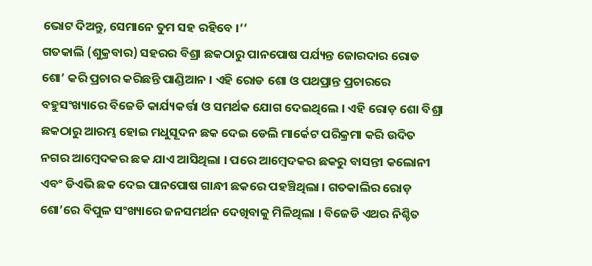ଭୋଟ ଦିଅନ୍ତୁ, ସେମାନେ ତୁମ ସହ ରହିବେ ।’’
ଗତକାଲି (ଶୁକ୍ରବାର) ସହରର ବିଶ୍ରା ଛକଠାରୁ ପାନପୋଷ ପର୍ଯ୍ୟନ୍ତ ଜୋରଦାର ରୋଡ ଶୋ’ କରି ପ୍ରଚାର କରିଛନ୍ତି ପାଣ୍ଡିଆନ । ଏହି ରୋଡ ଶୋ ଓ ପଥପ୍ରାନ୍ତ ପ୍ରଚାରରେ ବହୁସଂଖ୍ୟାରେ ବିଜେଡି କାର୍ଯ୍ୟକର୍ତ୍ତା ଓ ସମର୍ଥକ ଯୋଗ ଦେଇଥିଲେ । ଏହି ରୋଡ଼ ଶୋ ବିଶ୍ରା ଛକଠାରୁ ଆରମ୍ଭ ହୋଇ ମଧୁସୂଦନ ଛକ ଦେଇ ଡେଲି ମାର୍କେଟ ପରିକ୍ରମା କରି ଉଦିତ ନଗର ଆମ୍ବେଦକର ଛକ ଯାଏ ଆସିଥିଲା । ପରେ ଆମ୍ବେଦକର ଛକରୁ ବାସନ୍ତୀ କଲୋନୀ ଏବଂ ଡିଏଭି ଛକ ଦେଇ ପାନପୋଷ ଗାନ୍ଧୀ ଛକରେ ପହଞ୍ଚିଥିଲା । ଗତକାଲିର ରୋଡ଼ ଶୋ’ରେ ବିପୁଳ ସଂଖ୍ୟାରେ ଜନସମର୍ଥନ ଦେଖିବାକୁ ମିଳିଥିଲା । ବିଜେଡି ଏଥର ନିଶ୍ଚିତ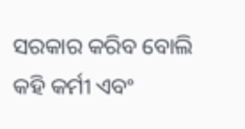ସରକାର କରିବ ବୋଲି କହି କର୍ମୀ ଏବଂ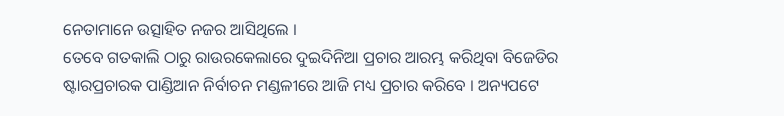ନେତାମାନେ ଉତ୍ସାହିତ ନଜର ଆସିଥିଲେ ।
ତେବେ ଗତକାଲି ଠାରୁ ରାଉରକେଲାରେ ଦୁଇଦିନିଆ ପ୍ରଚାର ଆରମ୍ଭ କରିଥିବା ବିଜେଡିର ଷ୍ଟାରପ୍ରଚାରକ ପାଣ୍ଡିଆନ ନିର୍ବାଚନ ମଣ୍ଡଳୀରେ ଆଜି ମଧ୍ୟ ପ୍ରଚାର କରିବେ । ଅନ୍ୟପଟେ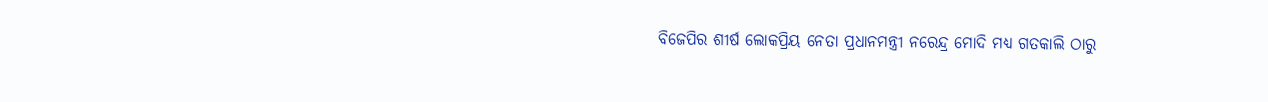ବିଜେପିର ଶୀର୍ଷ ଲୋକପ୍ରିୟ ନେତା ପ୍ରଧାନମନ୍ତ୍ରୀ ନରେନ୍ଦ୍ର ମୋଦି ମଧ୍ୟ ଗତକାଲି ଠାରୁ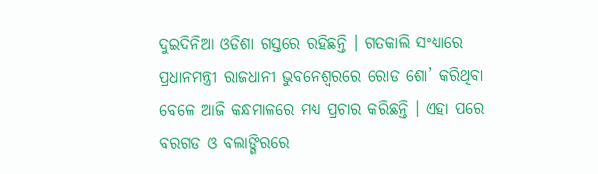ଦୁଇଦିନିଆ ଓଡିଶା ଗସ୍ତରେ ରହିଛନ୍ତି । ଗତକାଲି ସଂଧ୍ୟାରେ ପ୍ରଧାନମନ୍ତ୍ରୀ ରାଜଧାନୀ ଭୁବନେଶ୍ବରରେ ରୋଡ ଶୋ’ କରିଥିବା ବେଳେ ଆଜି କନ୍ଧମାଳରେ ମଧ୍ୟ ପ୍ରଚାର କରିଛନ୍ତି । ଏହା ପରେ ବରଗଡ ଓ ବଲାଙ୍ଗିରରେ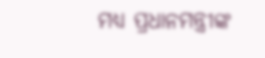ମଧ୍ୟ ପ୍ରଧାନମନ୍ତ୍ରୀଙ୍କ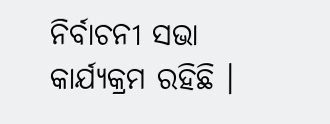ନିର୍ବାଚନୀ ସଭା କାର୍ଯ୍ୟକ୍ରମ ରହିଛି ।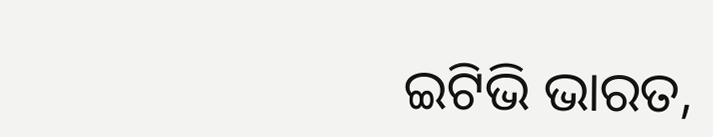ଇଟିଭି ଭାରତ,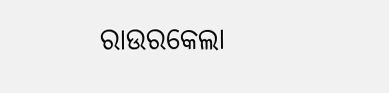ରାଉରକେଲା